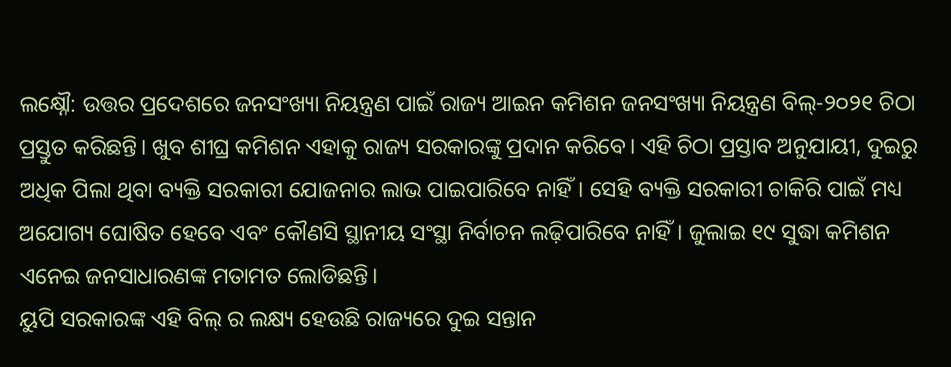ଲକ୍ଷ୍ନୌ: ଉତ୍ତର ପ୍ରଦେଶରେ ଜନସଂଖ୍ୟା ନିୟନ୍ତ୍ରଣ ପାଇଁ ରାଜ୍ୟ ଆଇନ କମିଶନ ଜନସଂଖ୍ୟା ନିୟନ୍ତ୍ରଣ ବିଲ୍-୨୦୨୧ ଚିଠା ପ୍ରସ୍ତୁତ କରିଛନ୍ତି। ଖୁବ ଶୀଘ୍ର କମିଶନ ଏହାକୁ ରାଜ୍ୟ ସରକାରଙ୍କୁ ପ୍ରଦାନ କରିବେ। ଏହି ଚିଠା ପ୍ରସ୍ତାବ ଅନୁଯାୟୀ, ଦୁଇରୁ ଅଧିକ ପିଲା ଥିବା ବ୍ୟକ୍ତି ସରକାରୀ ଯୋଜନାର ଲାଭ ପାଇପାରିବେ ନାହିଁ। ସେହି ବ୍ୟକ୍ତି ସରକାରୀ ଚାକିରି ପାଇଁ ମଧ୍ୟ ଅଯୋଗ୍ୟ ଘୋଷିତ ହେବେ ଏବଂ କୌଣସି ସ୍ଥାନୀୟ ସଂସ୍ଥା ନିର୍ବାଚନ ଲଢ଼ିପାରିବେ ନାହିଁ। ଜୁଲାଇ ୧୯ ସୁଦ୍ଧା କମିଶନ ଏନେଇ ଜନସାଧାରଣଙ୍କ ମତାମତ ଲୋଡିଛନ୍ତି।
ୟୁପି ସରକାରଙ୍କ ଏହି ବିଲ୍ ର ଲକ୍ଷ୍ୟ ହେଉଛି ରାଜ୍ୟରେ ଦୁଇ ସନ୍ତାନ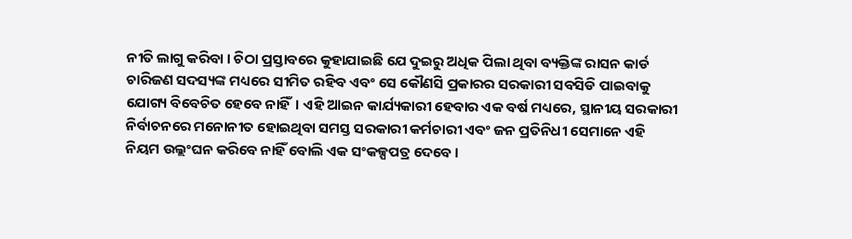ନୀତି ଲାଗୁ କରିବା । ଚିଠା ପ୍ରସ୍ତାବରେ କୁହାଯାଇଛି ଯେ ଦୁଇରୁ ଅଧିକ ପିଲା ଥିବା ବ୍ୟକ୍ତିଙ୍କ ରାସନ କାର୍ଡ ଚାରିଜଣ ସଦସ୍ୟଙ୍କ ମଧ୍ୟରେ ସୀମିତ ରହିବ ଏବଂ ସେ କୌଣସି ପ୍ରକାରର ସରକାରୀ ସବସିଡି ପାଇବାକୁ ଯୋଗ୍ୟ ବିବେଚିତ ହେବେ ନାହିଁ। ଏହି ଆଇନ କାର୍ଯ୍ୟକାରୀ ହେବାର ଏକ ବର୍ଷ ମଧ୍ୟରେ, ସ୍ଥାନୀୟ ସରକାରୀ ନିର୍ବାଚନରେ ମନୋନୀତ ହୋଇଥିବା ସମସ୍ତ ସରକାରୀ କର୍ମଚାରୀ ଏବଂ ଜନ ପ୍ରତିନିଧୀ ସେମାନେ ଏହି ନିୟମ ଉଲ୍ଲଂଘନ କରିବେ ନାହିଁ ବୋଲି ଏକ ସଂକଳ୍ପପତ୍ର ଦେବେ ।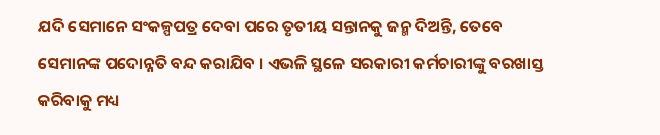ଯଦି ସେମାନେ ସଂକଳ୍ପପତ୍ର ଦେବା ପରେ ତୃତୀୟ ସନ୍ତାନକୁ ଜନ୍ମ ଦିଅନ୍ତି, ତେବେ ସେମାନଙ୍କ ପଦୋନ୍ନତି ବନ୍ଦ କରାଯିବ । ଏଭଳି ସ୍ଥଳେ ସରକାରୀ କର୍ମଚାରୀଙ୍କୁ ବରଖାସ୍ତ କରିବାକୁ ମଧ୍ୟ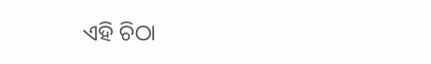ଏହି ଚିଠା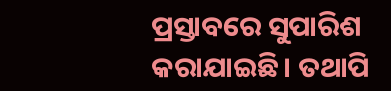ପ୍ରସ୍ତାବରେ ସୁପାରିଶ କରାଯାଇଛି। ତଥାପି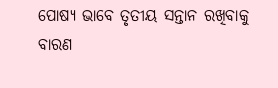ପୋଷ୍ୟ ଭାବେ ତୃତୀୟ ସନ୍ତାନ ରଖିବାକୁ ବାରଣ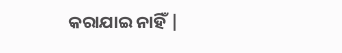କରାଯାଇ ନାହିଁ |